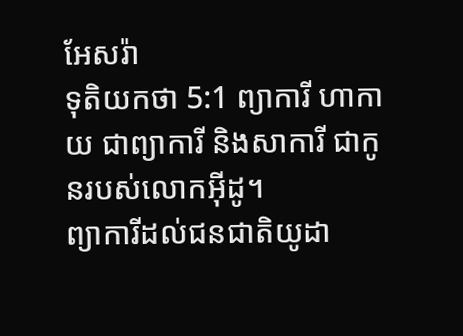អែសរ៉ា
ទុតិយកថា 5:1 ព្យាការី ហាកាយ ជាព្យាការី និងសាការី ជាកូនរបស់លោកអ៊ីដូ។
ព្យាការីដល់ជនជាតិយូដា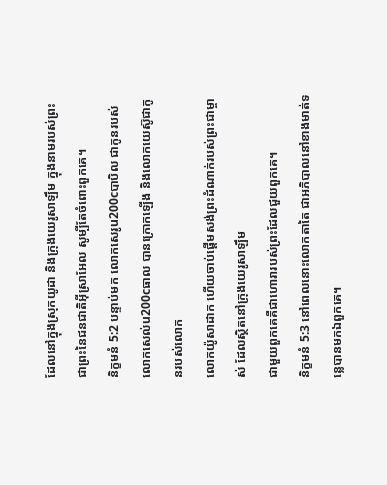ដែលនៅក្នុងស្រុកយូដា និងក្រុងយេរូសាឡឹម ក្នុងនាមរបស់ព្រះ
ជាព្រះនៃជនជាតិអ៊ីស្រាអែល សូម្បីតែចំពោះពួកគេ។
និក្ខមនំ 5:2 បន្ទាប់មក លោកសេរូu200cបាបិល ជាកូនរបស់លោកសេល់u200cធាល បានក្រោកឡើង និងលោកយេស៊ូជាកូនរបស់លោក
លោកយ៉ូសាដាក ហើយចាប់ផ្ដើមសង់ព្រះដំណាក់របស់ព្រះជាម្ចាស់ ដែលស្ថិតនៅក្រុងយេរូសាឡឹម
ជាមួយពួកគេគឺជាហោរារបស់ព្រះដែលជួយពួកគេ។
និក្ខមនំ 5:3 នៅពេលនោះលោកតាតៃ ជាអភិបាលនៅខាងមាត់ទន្លេបានមកឯពួកគេ។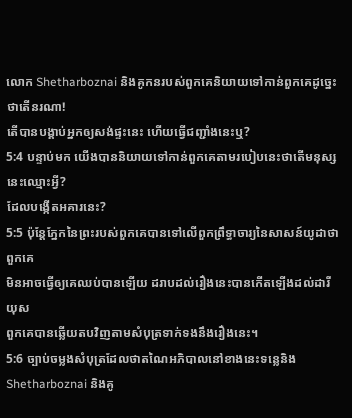លោក Shetharboznai និងគូកនរបស់ពួកគេនិយាយទៅកាន់ពួកគេដូច្នេះថាតើនរណា!
តើបានបង្គាប់អ្នកឲ្យសង់ផ្ទះនេះ ហើយធ្វើជញ្ជាំងនេះឬ?
5:4 បន្ទាប់មក យើងបាននិយាយទៅកាន់ពួកគេតាមរបៀបនេះថាតើមនុស្សនេះឈ្មោះអ្វី?
ដែលបង្កើតអគារនេះ?
5:5 ប៉ុន្តែភ្នែកនៃព្រះរបស់ពួកគេបានទៅលើពួកព្រឹទ្ធាចារ្យនៃសាសន៍យូដាថាពួកគេ
មិនអាចធ្វើឲ្យគេឈប់បានឡើយ ដរាបដល់រឿងនេះបានកើតឡើងដល់ដារីយុស
ពួកគេបានឆ្លើយតបវិញតាមសំបុត្រទាក់ទងនឹងរឿងនេះ។
5:6 ច្បាប់ចម្លងសំបុត្រដែលថាតណៃអភិបាលនៅខាងនេះទន្លេនិង
Shetharboznai និងគូ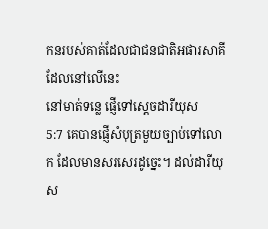កនរបស់គាត់ដែលជាជនជាតិអផារសាគីដែលនៅលើនេះ
នៅមាត់ទន្លេ ផ្ញើទៅស្ដេចដារីយុស
5:7 គេបានផ្ញើសំបុត្រមួយច្បាប់ទៅលោក ដែលមានសរសេរដូច្នេះ។ ដល់ដារីយុស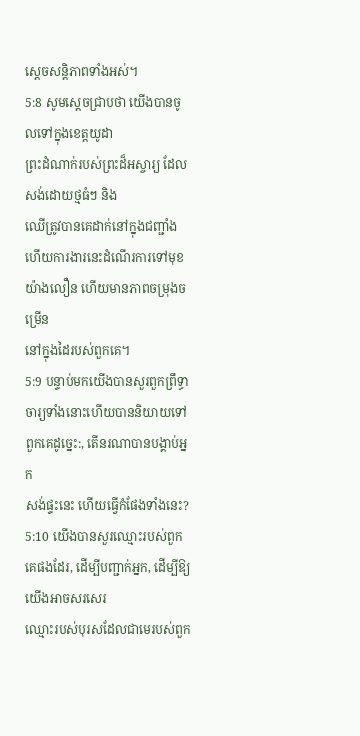ស្តេចសន្តិភាពទាំងអស់។
5:8 សូមស្ដេចជ្រាបថា យើងបានចូលទៅក្នុងខេត្តយូដា
ព្រះដំណាក់របស់ព្រះដ៏អស្ចារ្យ ដែលសង់ដោយថ្មធំៗ និង
ឈើត្រូវបានគេដាក់នៅក្នុងជញ្ជាំង ហើយការងារនេះដំណើរការទៅមុខយ៉ាងលឿន ហើយមានភាពចម្រុងចម្រើន
នៅក្នុងដៃរបស់ពួកគេ។
5:9 បន្ទាប់មកយើងបានសួរពួកព្រឹទ្ធាចារ្យទាំងនោះហើយបាននិយាយទៅពួកគេដូច្នេះ:, តើនរណាបានបង្គាប់អ្នក
សង់ផ្ទះនេះ ហើយធ្វើកំផែងទាំងនេះ?
5:10 យើងបានសួរឈ្មោះរបស់ពួកគេផងដែរ, ដើម្បីបញ្ជាក់អ្នក, ដើម្បីឱ្យយើងអាចសរសេរ
ឈ្មោះរបស់បុរសដែលជាមេរបស់ពួក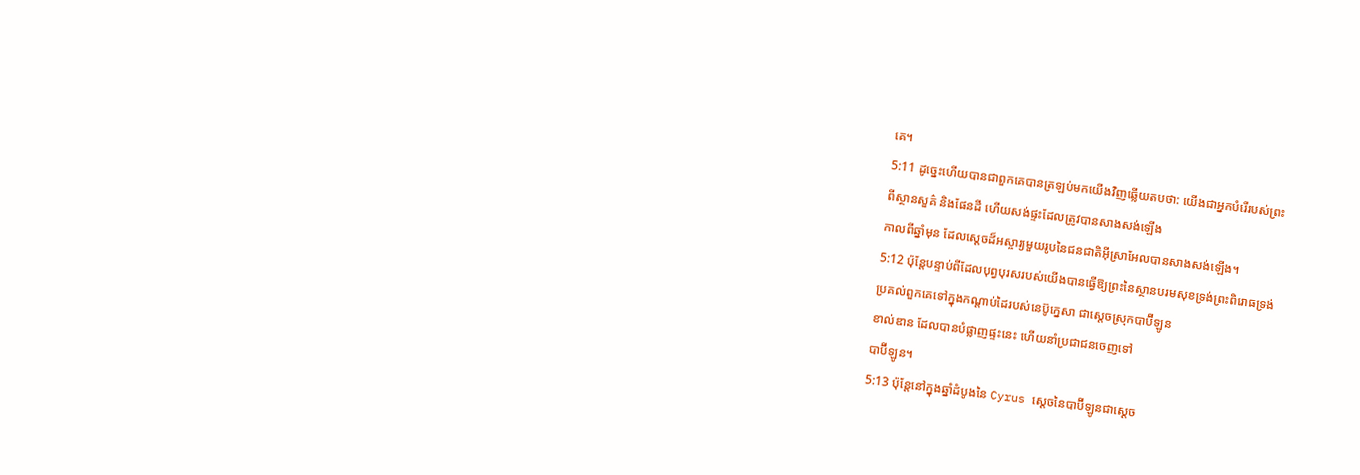គេ។
5:11 ដូច្នេះហើយបានជាពួកគេបានត្រឡប់មកយើងវិញឆ្លើយតបថា: យើងជាអ្នកបំរើរបស់ព្រះ
ពីស្ថានសួគ៌ និងផែនដី ហើយសង់ផ្ទះដែលត្រូវបានសាងសង់ឡើង
កាលពីឆ្នាំមុន ដែលស្ដេចដ៏អស្ចារ្យមួយរូបនៃជនជាតិអ៊ីស្រាអែលបានសាងសង់ឡើង។
5:12 ប៉ុន្តែបន្ទាប់ពីដែលបុព្វបុរសរបស់យើងបានធ្វើឱ្យព្រះនៃស្ថានបរមសុខទ្រង់ព្រះពិរោធទ្រង់
ប្រគល់ពួកគេទៅក្នុងកណ្ដាប់ដៃរបស់នេប៊ូក្នេសា ជាស្ដេចស្រុកបាប៊ីឡូន
ខាល់ឌាន ដែលបានបំផ្លាញផ្ទះនេះ ហើយនាំប្រជាជនចេញទៅ
បាប៊ីឡូន។
5:13 ប៉ុន្តែនៅក្នុងឆ្នាំដំបូងនៃ Cyrus ស្ដេចនៃបាប៊ីឡូនជាស្ដេច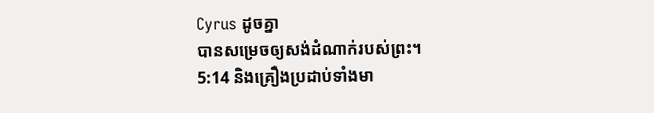Cyrus ដូចគ្នា
បានសម្រេចឲ្យសង់ដំណាក់របស់ព្រះ។
5:14 និងគ្រឿងប្រដាប់ទាំងមា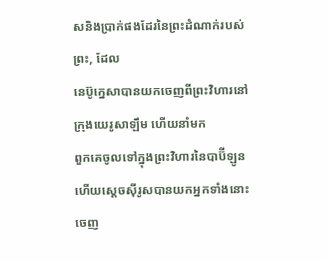សនិងប្រាក់ផងដែរនៃព្រះដំណាក់របស់ព្រះ, ដែល
នេប៊ូក្នេសាបានយកចេញពីព្រះវិហារនៅក្រុងយេរូសាឡឹម ហើយនាំមក
ពួកគេចូលទៅក្នុងព្រះវិហារនៃបាប៊ីឡូន ហើយស្ដេចស៊ីរូសបានយកអ្នកទាំងនោះចេញ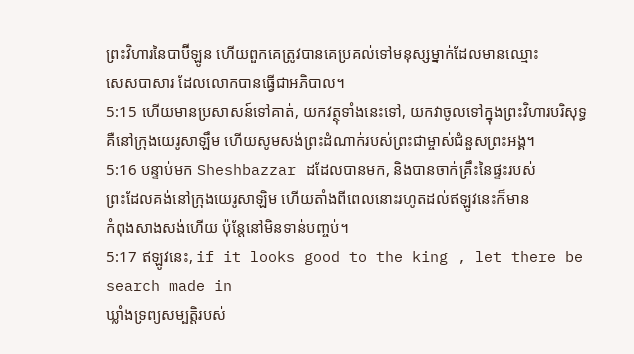ព្រះវិហារនៃបាប៊ីឡូន ហើយពួកគេត្រូវបានគេប្រគល់ទៅមនុស្សម្នាក់ដែលមានឈ្មោះ
សេសបាសារ ដែលលោកបានធ្វើជាអភិបាល។
5:15 ហើយមានប្រសាសន៍ទៅគាត់, យកវត្ថុទាំងនេះទៅ, យកវាចូលទៅក្នុងព្រះវិហារបរិសុទ្ធ
គឺនៅក្រុងយេរូសាឡឹម ហើយសូមសង់ព្រះដំណាក់របស់ព្រះជាម្ចាស់ជំនួសព្រះអង្គ។
5:16 បន្ទាប់មក Sheshbazzar ដដែលបានមក, និងបានចាក់គ្រឹះនៃផ្ទះរបស់
ព្រះដែលគង់នៅក្រុងយេរូសាឡិម ហើយតាំងពីពេលនោះរហូតដល់ឥឡូវនេះក៏មាន
កំពុងសាងសង់ហើយ ប៉ុន្តែនៅមិនទាន់បញ្ចប់។
5:17 ឥឡូវនេះ, if it looks good to the king , let there be search made in
ឃ្លាំងទ្រព្យសម្បត្តិរបស់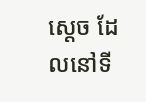ស្ដេច ដែលនៅទី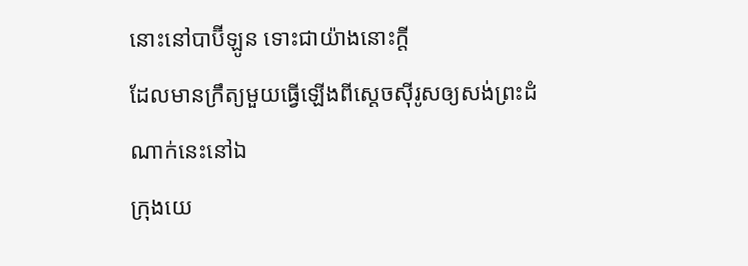នោះនៅបាប៊ីឡូន ទោះជាយ៉ាងនោះក្ដី
ដែលមានក្រឹត្យមួយធ្វើឡើងពីស្តេចស៊ីរូសឲ្យសង់ព្រះដំណាក់នេះនៅឯ
ក្រុងយេ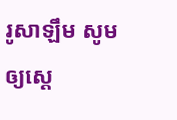រូសាឡឹម សូមឲ្យស្ដេ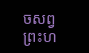ចសព្វព្រះហ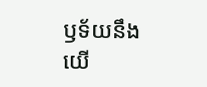ឫទ័យនឹងយើ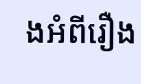ងអំពីរឿង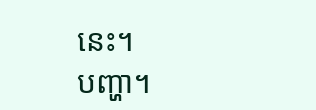នេះ។
បញ្ហា។